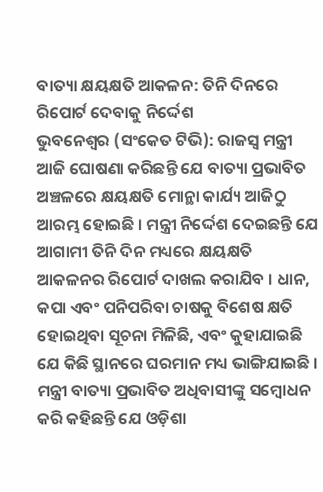ବାତ୍ୟା କ୍ଷୟକ୍ଷତି ଆକଳନ: ତିନି ଦିନରେ ରିପୋର୍ଟ ଦେବାକୁ ନିର୍ଦ୍ଦେଶ
ଭୁବନେଶ୍ବର (ସଂକେତ ଟିଭି): ରାଜସ୍ୱ ମନ୍ତ୍ରୀ ଆଜି ଘୋଷଣା କରିଛନ୍ତି ଯେ ବାତ୍ୟା ପ୍ରଭାବିତ ଅଞ୍ଚଳରେ କ୍ଷୟକ୍ଷତି ମୋନ୍ଥା କାର୍ଯ୍ୟ ଆଜିଠୁ ଆରମ୍ଭ ହୋଇଛି । ମନ୍ତ୍ରୀ ନିର୍ଦ୍ଦେଶ ଦେଇଛନ୍ତି ଯେ ଆଗାମୀ ତିନି ଦିନ ମଧ୍ୟରେ କ୍ଷୟକ୍ଷତି ଆକଳନର ରିପୋର୍ଟ ଦାଖଲ କରାଯିବ । ଧାନ, କପା ଏବଂ ପନିପରିବା ଚାଷକୁ ବିଶେଷ କ୍ଷତି ହୋଇଥିବା ସୂଚନା ମିଳିଛି, ଏବଂ କୁହାଯାଇଛି ଯେ କିଛି ସ୍ଥାନରେ ଘରମାନ ମଧ୍ୟ ଭାଙ୍ଗିଯାଇଛି ।
ମନ୍ତ୍ରୀ ବାତ୍ୟା ପ୍ରଭାବିତ ଅଧିବାସୀଙ୍କୁ ସମ୍ବୋଧନ କରି କହିଛନ୍ତି ଯେ ଓଡ଼ିଶା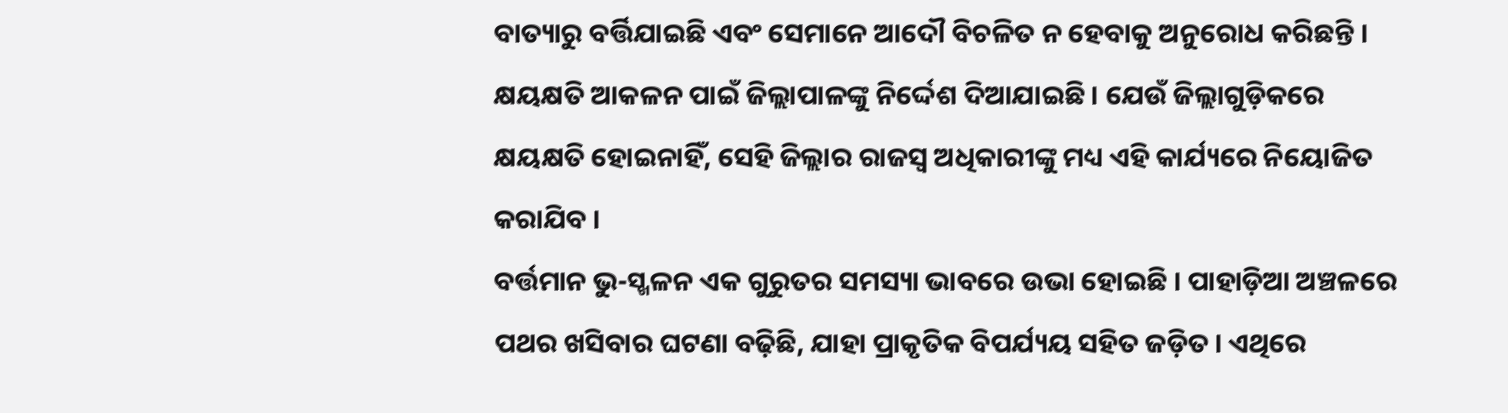ବାତ୍ୟାରୁ ବର୍ତ୍ତିଯାଇଛି ଏବଂ ସେମାନେ ଆଦୌ ବିଚଳିତ ନ ହେବାକୁ ଅନୁରୋଧ କରିଛନ୍ତି । କ୍ଷୟକ୍ଷତି ଆକଳନ ପାଇଁ ଜିଲ୍ଲାପାଳଙ୍କୁ ନିର୍ଦ୍ଦେଶ ଦିଆଯାଇଛି । ଯେଉଁ ଜିଲ୍ଲାଗୁଡ଼ିକରେ କ୍ଷୟକ୍ଷତି ହୋଇନାହିଁ, ସେହି ଜିଲ୍ଲାର ରାଜସ୍ୱ ଅଧିକାରୀଙ୍କୁ ମଧ୍ୟ ଏହି କାର୍ଯ୍ୟରେ ନିୟୋଜିତ କରାଯିବ ।
ବର୍ତ୍ତମାନ ଭୁ-ସ୍ଖଳନ ଏକ ଗୁରୁତର ସମସ୍ୟା ଭାବରେ ଉଭା ହୋଇଛି । ପାହାଡ଼ିଆ ଅଞ୍ଚଳରେ ପଥର ଖସିବାର ଘଟଣା ବଢ଼ିଛି, ଯାହା ପ୍ରାକୃତିକ ବିପର୍ଯ୍ୟୟ ସହିତ ଜଡ଼ିତ । ଏଥିରେ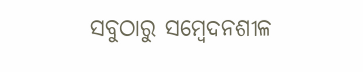ସବୁଠାରୁ ସମ୍ବେଦନଶୀଳ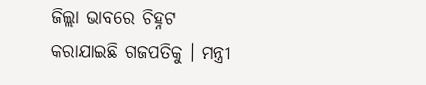ଜିଲ୍ଲା ଭାବରେ ଚିହ୍ନଟ କରାଯାଇଛି ଗଜପତିକୁ । ମନ୍ତ୍ରୀ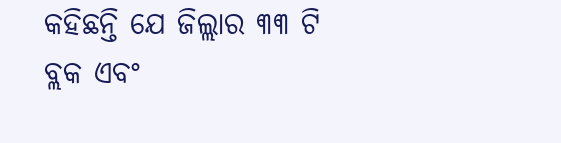କହିଛନ୍ତି ଯେ ଜିଲ୍ଲାର ୩୩ ଟି ବ୍ଲକ ଏବଂ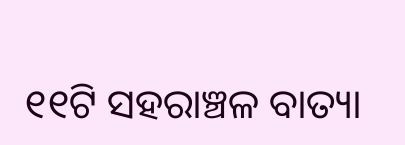୧୧ଟି ସହରାଞ୍ଚଳ ବାତ୍ୟା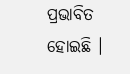ପ୍ରଭାବିତ ହୋଇଛି ।